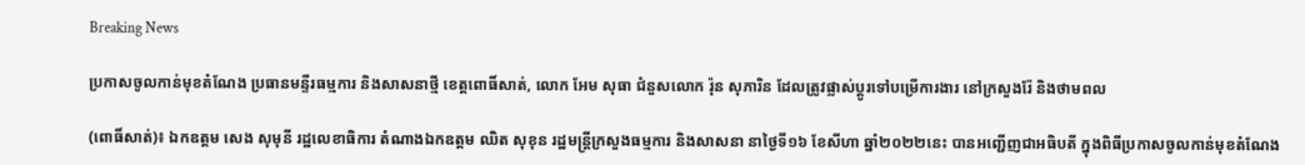Breaking News

ប្រកាសចូលកាន់មុខតំណែង ប្រធានមន្ទីរធម្មការ និងសាសនាថ្មី ខេត្តពោធិ៍សាត់, លោក អែម សុធា ជំនួសលោក រ៉ុន សុភារិន ដែលត្រូវផ្លាស់ប្តូរទៅបម្រើការងារ នៅក្រសួងរ៉ែ និងថាមពល

(ពោធិ៍សាត់)៖ ឯកឧត្តម សេង សុមុនី រដ្ឋលេខាធិការ តំណាងឯកឧត្តម ឈិត សុខុន រដ្ឋមន្ត្រីក្រសួងធម្មការ និងសាសនា នាថ្ងៃទី១៦ ខែសីហា ឆ្នាំ២០២២នេះ បានអញ្ជើញជាអធិបតី ក្នុងពិធីប្រកាសចូលកាន់មុខតំណែង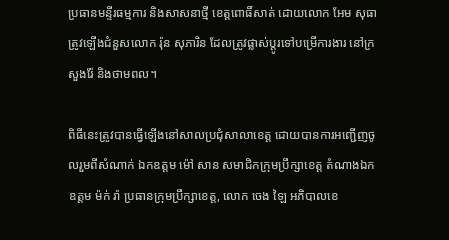ប្រធានមន្ទីរធម្មការ និងសាសនាថ្មី ខេត្តពោធិ៍សាត់ ដោយលោក អែម សុធា ត្រូវឡើងជំនួសលោក រ៉ុន សុភារិន ដែលត្រូវផ្លាស់ប្តូរទៅបម្រើការងារ នៅក្រសួងរ៉ែ និងថាមពល។

ពិធីនេះត្រូវបានធ្វើឡើងនៅសាលប្រជុំសាលាខេត្ត ដោយបានការអញ្ជើញចូលរួមពីសំណាក់ ឯកឧត្តម ម៉ៅ សាន សមាជិកក្រុមប្រឹក្សាខេត្ត តំណាងឯកឧត្តម ម៉ក់ រ៉ា ប្រធានក្រុមប្រឹក្សាខេត្ត, លោក ចេង ឡៃ អភិបាលខេ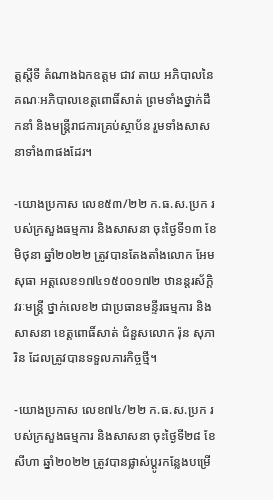ត្តស្តីទី តំណាងឯកឧត្តម ជាវ តាយ អភិបាលនៃគណៈអភិបាលខេត្តពោធិ៍សាត់ ព្រមទាំងថ្នាក់ដឹកនាំ និងមន្ត្រីរាជការគ្រប់ស្ថាប័ន រួមទាំងសាសនាទាំង៣ផងដែរ។

-យោងប្រកាស លេខ៥៣/២២ ក.ធ.ស.ប្រក របស់ក្រសួងធម្មការ និងសាសនា ចុះថ្ងៃទី១៣ ខែមិថុនា ឆ្នាំ២០២២ ត្រូវបានតែងតាំងលោក អែម សុធា អត្តលេខ១៧៤១៥០០១៧២ ឋានន្តរស័ក្តិ វរៈមន្ត្រី ថ្នាក់លេខ២ ជាប្រធានមន្ទីរធម្មការ និងសាសនា ខេត្តពោធិ៍សាត់ ជំនួសលោក រ៉ុន សុភារិន ដែលត្រូវបានទទួលភារកិច្ចថ្មី។

-យោងប្រកាស លេខ៧៤/២២ ក.ធ.ស.ប្រក របស់ក្រសួងធម្មការ និងសាសនា ចុះថ្ងៃទី២៨ ខែសីហា ឆ្នាំ២០២២ ត្រូវបានផ្លាស់ប្តូរកន្លែងបម្រើ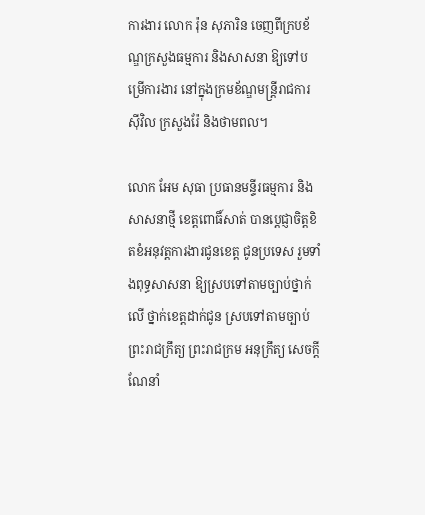ការងារ លោក រ៉ុន សុភារិន ចេញពីក្របខ័ណ្ឌក្រសួងធម្មការ និងសាសនា ឱ្យទៅបម្រើការងារ នៅក្នុងក្រមខ័ណ្ឌមន្ត្រីរាជការស៊ីវិល ក្រសួងរ៉ែ និងថាមពល។

លោក អែម សុធា ប្រធានមន្ទីរធម្មការ និងសាសនាថ្មី ខេត្តពោធិ៍សាត់ បានប្តេជ្ញាចិត្តខិតខំអនុវត្តការងារជូនខេត្ត ជូនប្រទេស រួមទាំងពុទ្ធសាសនា ឱ្យស្របទៅតាមច្បាប់ថ្នាក់លើ ថ្នាក់ខេត្តដាក់ជូន ស្របទៅតាមច្បាប់ ព្រះរាជក្រឹត្យ ព្រះរាជក្រម អនុក្រឹត្យ សេចក្តីណែនាំ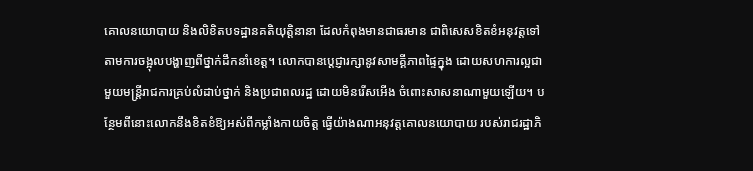គោលនយោបាយ និងលិខិតបទដ្ឋានគតិយុត្តិនានា ដែលកំពុងមានជាធរមាន ជាពិសេសខិតខំអនុវត្តទៅតាមការចង្អុលបង្ហាញពីថ្នាក់ដឹកនាំខេត្ត។ លោកបានប្តេជ្ញារក្សានូវសាមគ្គីភាពផ្ទៃក្នុង ដោយសហការល្អជាមួយមន្ត្រីរាជការគ្រប់លំដាប់ថ្នាក់ និងប្រជាពលរដ្ឋ ដោយមិនរើសអើង ចំពោះសាសនាណាមួយឡើយ។ បន្ថែមពីនោះលោកនឹងខិតខំឱ្យអស់ពីកម្លាំងកាយចិត្ត ធ្វើយ៉ាងណាអនុវត្តគោលនយោបាយ របស់រាជរដ្ឋាភិ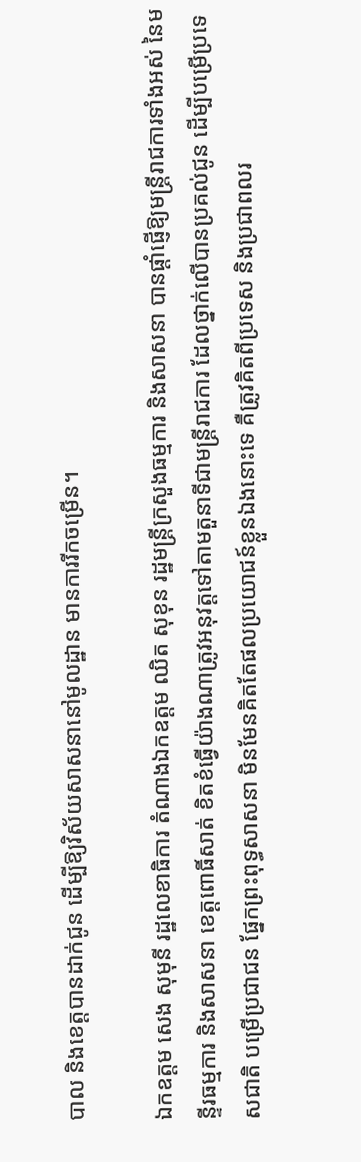បាល និងខេត្តបានដាក់ជូន ដើម្បីឱ្យវិស័យសាសនានៅមូលដ្ឋាន មានការរីកចម្រើន។

ឯកឧត្តម សេង សុមុនី រដ្ឋលេខាធិការ តំណាងឯកឧត្តម ឈិត សុខុន រដ្ឋមន្ត្រីក្រសួងធម្មការ និងសាសនា បានផ្តាំផ្ញើឱ្យមន្រ្តីរាជការទាំងអស់ នៃមន្ទីរធម្មការ និងសាសនា ខេត្តពោធិ៍សាត់ ខិតខំធ្វើយ៉ាងណាត្រូវអនុវត្តទៅតាមតួនាទីជាមន្ត្រីរាជការ ដែលថ្នាក់លើបានប្រគល់ជូន ដើម្បីបម្រើប្រទេសជាតិ បម្រើប្រជាជន ផ្នែកព្រះពុទ្ធសាសនា មិនមែនគិតតែផលប្រយោជន៍ខ្លួនឯងនោះទេ គឺត្រូវគិតពីប្រទេស និងប្រជាពលរ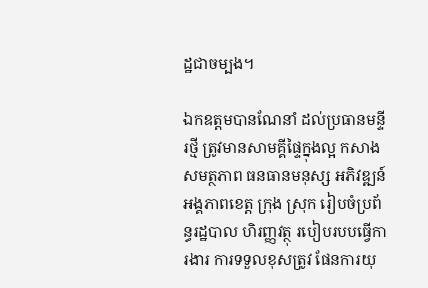ដ្ឋជាចម្បង។

ឯកឧត្តមបានណែនាំ ដល់ប្រធានមន្ទីរថ្មី ត្រូវមានសាមគ្គីផ្ទៃក្នុងល្អ កសាងសមត្ថភាព ធនធានមនុស្ស អភិវឌ្ឍន៍ អង្គភាពខេត្ត ក្រុង ស្រុក រៀបចំប្រព័ន្ធរដ្ឋបាល ហិរញ្ញវត្ថុ របៀបរបបធ្វើការងារ ការទទួលខុសត្រូវ ផែនការយុ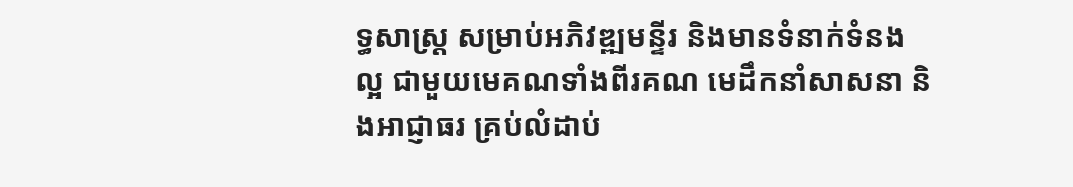ទ្ធសាស្ត្រ សម្រាប់អភិវឌ្ឍមន្ទីរ និងមានទំនាក់ទំនងល្អ ជាមួយមេគណទាំងពីរគណ មេដឹកនាំសាសនា និងអាជ្ញាធរ គ្រប់លំដាប់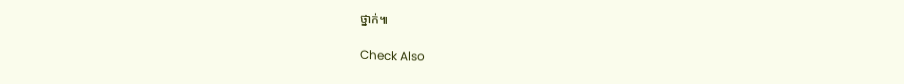ថ្នាក់៕

Check Also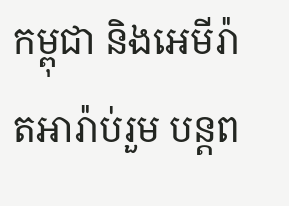កម្ពុជា និងអេមីរ៉ាតអារ៉ាប់រួម បន្តព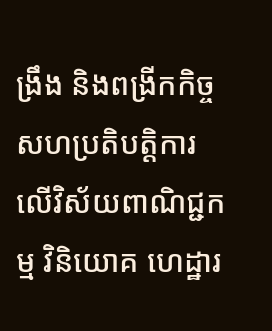ង្រឹង និងពង្រីកកិច្ចសហប្រតិបត្តិការលើវិស័យពាណិជ្ជកម្ម វិនិយោគ ហេដ្ឋារ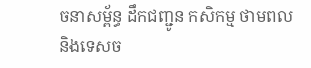ចនាសម្ព័ន្ធ ដឹកជញ្ជូន កសិកម្ម ថាមពល និងទេសច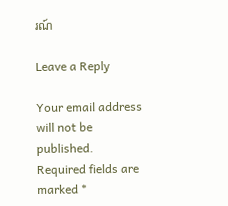រណ៍

Leave a Reply

Your email address will not be published. Required fields are marked *